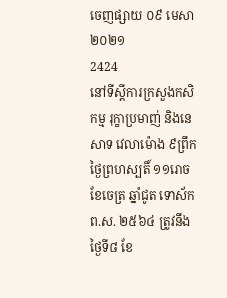ចេញផ្សាយ ០៩ មេសា ២០២១
2424
នៅទីស្តីការក្រសួងកសិកម្ម រុក្ខាប្រមាញ់ និងនេសាទ វេលាម៉ោង ៩ព្រឹក ថ្ងៃព្រហស្បតិ៍ ១១រោច ខែចេត្រ ឆ្នាំជូត ទោស័ក ព.ស. ២៥៦៤ ត្រូវនឹងថ្ងៃទី៨ ខែ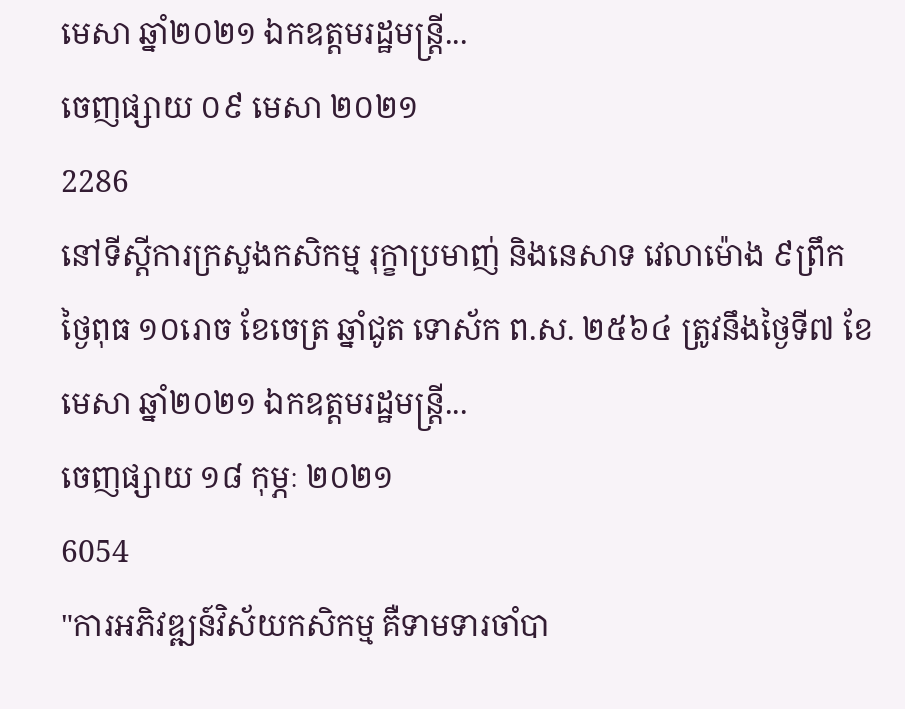មេសា ឆ្នាំ២០២១ ឯកឧត្តមរដ្ឋមន្រ្តី...
ចេញផ្សាយ ០៩ មេសា ២០២១
2286
នៅទីស្តីការក្រសួងកសិកម្ម រុក្ខាប្រមាញ់ និងនេសាទ វេលាម៉ោង ៩ព្រឹក ថ្ងៃពុធ ១០រោច ខែចេត្រ ឆ្នាំជូត ទោស័ក ព.ស. ២៥៦៤ ត្រូវនឹងថ្ងៃទី៧ ខែមេសា ឆ្នាំ២០២១ ឯកឧត្តមរដ្ឋមន្រ្តី...
ចេញផ្សាយ ១៨ កុម្ភៈ ២០២១
6054
"ការអភិវឌ្ឍន៍វិស័យកសិកម្ម គឺទាមទារចាំបា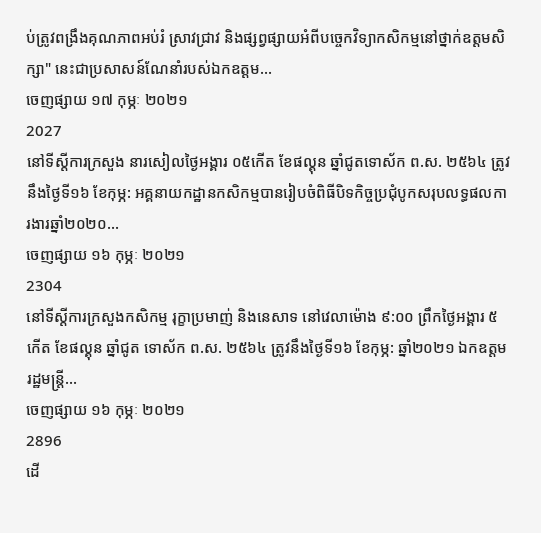ប់ត្រូវពង្រឹងគុណភាពអប់រំ ស្រាវជ្រាវ និងផ្សព្វផ្សាយអំពីបច្ចេកវិទ្យាកសិកម្មនៅថ្នាក់ឧត្តមសិក្សា" នេះជាប្រសាសន៍ណែនាំរបស់ឯកឧត្តម...
ចេញផ្សាយ ១៧ កុម្ភៈ ២០២១
2027
នៅទីស្តីការក្រសួង នារសៀលថ្ងៃអង្គារ ០៥កើត ខែផល្គុន ឆ្នាំជូតទោស័ក ព.ស. ២៥៦៤ ត្រូវនឹងថ្ងៃទី១៦ ខែកុម្ភ: អគ្គនាយកដ្ឋានកសិកម្មបានរៀបចំពិធីបិទកិច្ចប្រជុំបូកសរុបលទ្ធផលការងារឆ្នាំ២០២០...
ចេញផ្សាយ ១៦ កុម្ភៈ ២០២១
2304
នៅទីស្តីការក្រសួងកសិកម្ម រុក្ខាប្រមាញ់ និងនេសាទ នៅវេលាម៉ោង ៩:០០ ព្រឹកថ្ងៃអង្គារ ៥កើត ខែផល្គុន ឆ្នាំជូត ទោស័ក ព.ស. ២៥៦៤ ត្រូវនឹងថ្ងៃទី១៦ ខែកុម្ភ: ឆ្នាំ២០២១ ឯកឧត្តមរដ្ឋមន្រ្តី...
ចេញផ្សាយ ១៦ កុម្ភៈ ២០២១
2896
ដើ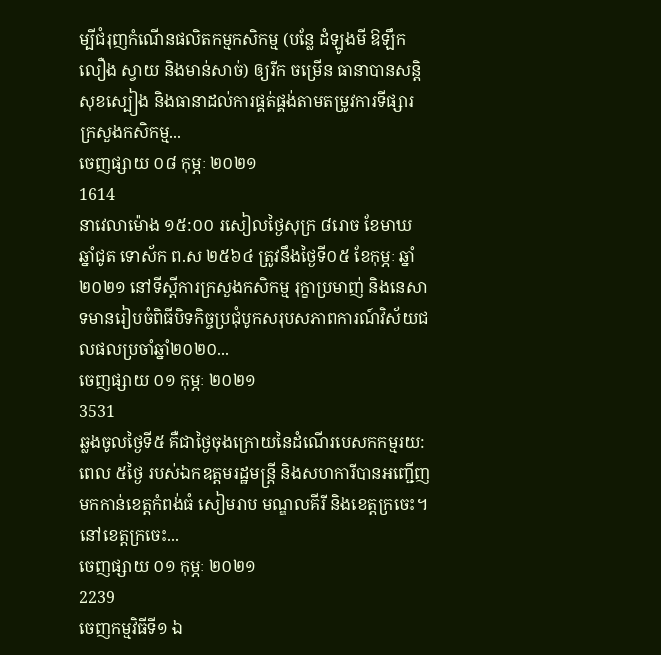ម្បីជំរុញកំណើនផលិតកម្មកសិកម្ម (បន្លែ ដំឡូងមី ឱឡឹកលឿង ស្វាយ និងមាន់សាច់) ឲ្យរីក ចម្រើន ធានាបានសន្តិសុខស្បៀង និងធានាដល់ការផ្គត់ផ្គង់តាមតម្រូវការទីផ្សារ ក្រសួងកសិកម្ម...
ចេញផ្សាយ ០៨ កុម្ភៈ ២០២១
1614
នាវេលាម៉ោង ១៥:០០ រសៀលថ្ងៃសុក្រ ៨រោច ខែមាឃ ឆ្នាំជូត ទោស័ក ព.ស ២៥៦៤ ត្រូវនឹងថ្ងៃទី០៥ ខែកុម្ភៈ ឆ្នាំ២០២១ នៅទីស្តីការក្រសួងកសិកម្ម រុក្ខាប្រមាញ់ និងនេសាទមានរៀបចំពិធីបិទកិច្ចប្រជុំបូកសរុបសភាពការណ៍វិស័យជលផលប្រចាំឆ្នាំ២០២០...
ចេញផ្សាយ ០១ កុម្ភៈ ២០២១
3531
ឆ្លងចូលថ្ងៃទី៥ គឺជាថ្ងៃចុងក្រោយនៃដំណើរបេសកកម្មរយ:ពេល ៥ថ្ងៃ របស់ឯកឧត្តមរដ្ឋមន្រ្តី និងសហការីបានអញ្ជើញមកកាន់ខេត្តកំពង់ធំ សៀមរាប មណ្ឌលគីរី និងខេត្តក្រចេះ។ នៅខេត្តក្រចេះ...
ចេញផ្សាយ ០១ កុម្ភៈ ២០២១
2239
ចេញកម្មវិធីទី១ ឯ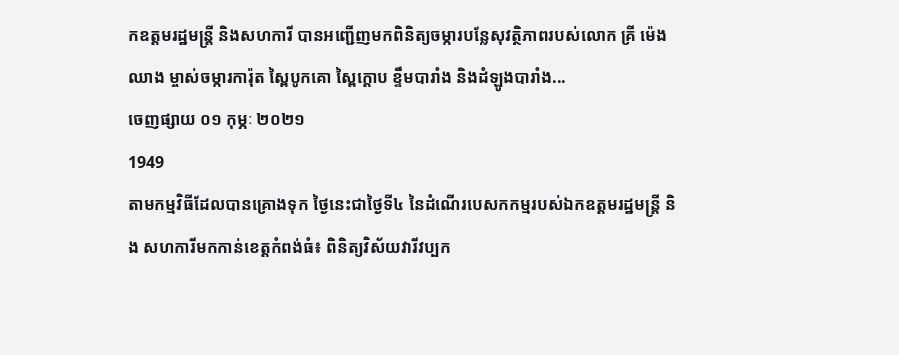កឧត្តមរដ្ឋមន្ត្រី និងសហការី បានអញ្ជើញមកពិនិត្យចម្ការបន្លែសុវត្ថិភាពរបស់លោក គ្រី ម៉េងឈាង ម្ចាស់ចម្ការការ៉ុត ស្ពៃបូកគោ ស្ពៃក្តោប ខ្ទឹមបារាំង និងដំឡូងបារាំង...
ចេញផ្សាយ ០១ កុម្ភៈ ២០២១
1949
តាមកម្មវិធីដែលបានគ្រោងទុក ថ្ងៃនេះជាថ្ងៃទី៤ នៃដំណើរបេសកកម្មរបស់ឯកឧត្តមរដ្ឋមន្រ្តី និង សហការីមកកាន់ខេត្តកំពង់ធំ៖ ពិនិត្យវិស័យវារីវប្បក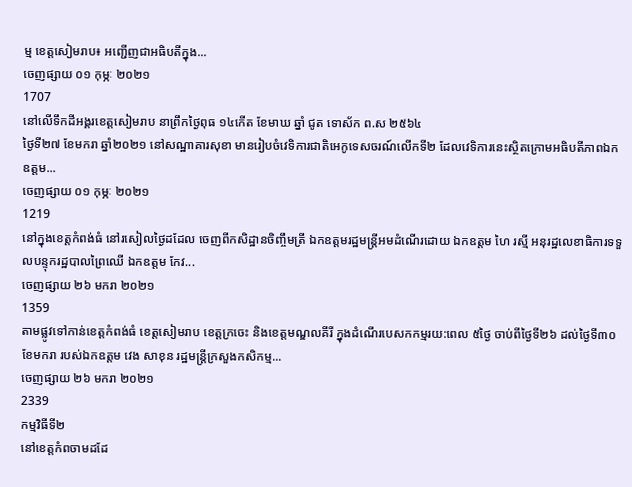ម្ម ខេត្តសៀមរាប៖ អញ្ជើញជាអធិបតីក្នុង...
ចេញផ្សាយ ០១ កុម្ភៈ ២០២១
1707
នៅលើទឹកដីអង្គរខេត្តសៀមរាប នាព្រឹកថ្ងៃពុធ ១៤កើត ខែមាឃ ឆ្នាំ ជូត ទោស័ក ព.ស ២៥៦៤
ថ្ងៃទី២៧ ខែមករា ឆ្នាំ២០២១ នៅសណ្ឋាគារសុខា មានរៀបចំវេទិការជាតិអេកូទេសចរណ៍លើកទី២ ដែលវេទិការនេះស្ថិតក្រោមអធិបតីភាពឯកឧត្តម...
ចេញផ្សាយ ០១ កុម្ភៈ ២០២១
1219
នៅក្នុងខេត្តកំពង់ធំ នៅរសៀលថ្ងៃដដែល ចេញពីកសិដ្ឋានចិញ្ចឹមត្រី ឯកឧត្តមរដ្ឋមន្ត្រីអមដំណើរដោយ ឯកឧត្តម ហៃ រស្មី អនុរដ្ឋលេខាធិការទទួលបន្ទុករដ្ឋបាលព្រៃឈើ ឯកឧត្តម កែវ...
ចេញផ្សាយ ២៦ មករា ២០២១
1359
តាមផ្លូវទៅកាន់ខេត្តកំពង់ធំ ខេត្តសៀមរាប ខេត្តក្រចេះ និងខេត្តមណ្ឌលគីរី ក្នុងដំណើរបេសកកម្មរយ:ពេល ៥ថ្ងៃ ចាប់ពីថ្ងៃទី២៦ ដល់ថ្ងៃទី៣០ ខែមករា របស់ឯកឧត្តម វេង សាខុន រដ្ឋមន្រ្តីក្រសួងកសិកម្ម...
ចេញផ្សាយ ២៦ មករា ២០២១
2339
កម្មវិធីទី២
នៅខេត្តកំពចាមដដែ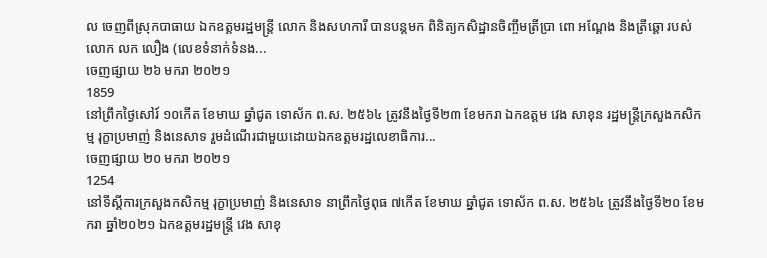ល ចេញពីស្រុកបាធាយ ឯកឧត្តមរដ្ឋមន្ត្រី លោក និងសហការី បានបន្តមក ពិនិត្យកសិដ្ឋានចិញ្ចឹមត្រីប្រា ពោ អណ្តែង និងត្រីឆ្តោ របស់លោក លក លឿង (លេខទំនាក់ទំនង...
ចេញផ្សាយ ២៦ មករា ២០២១
1859
នៅព្រឹកថ្ងៃសៅរ៍ ១០កើត ខែមាឃ ឆ្នាំជូត ទោស័ក ព.ស. ២៥៦៤ ត្រូវនឹងថ្ងៃទី២៣ ខែមករា ឯកឧត្តម វេង សាខុន រដ្ឋមន្រ្តីក្រសួងកសិកម្ម រុក្ខាប្រមាញ់ និងនេសាទ រួមដំណើរជាមួយដោយឯកឧត្តមរដ្ឋលេខាធិការ...
ចេញផ្សាយ ២០ មករា ២០២១
1254
នៅទីស្តីការក្រសួងកសិកម្ម រុក្ខាប្រមាញ់ និងនេសាទ នាព្រឹកថ្ងៃពុធ ៧កើត ខែមាឃ ឆ្នាំជូត ទោស័ក ព.ស. ២៥៦៤ ត្រូវនឹងថ្ងៃទី២០ ខែមករា ឆ្នាំ២០២១ ឯកឧត្តមរដ្ឋមន្រ្តី វេង សាខុ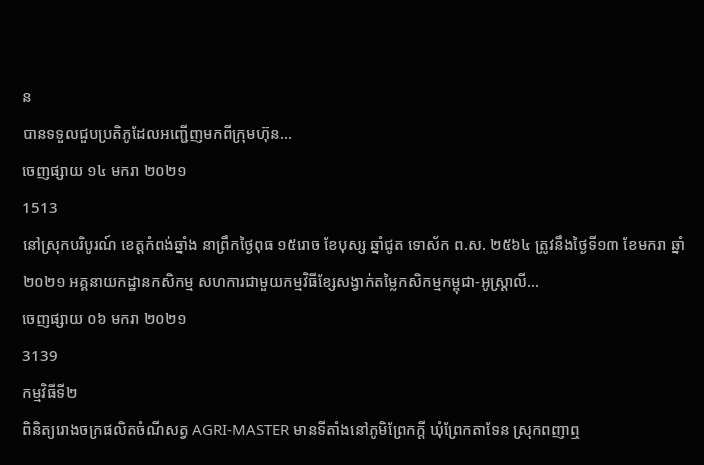ន
បានទទួលជួបប្រតិភូដែលអញ្ជើញមកពីក្រុមហ៊ុន...
ចេញផ្សាយ ១៤ មករា ២០២១
1513
នៅស្រុកបរិបូរណ៍ ខេត្តកំពង់ឆ្នាំង នាព្រឹកថ្ងៃពុធ ១៥រោច ខែបុស្ស ឆ្នាំជូត ទោស័ក ព.ស. ២៥៦៤ ត្រូវនឹងថ្ងៃទី១៣ ខែមករា ឆ្នាំ២០២១ អគ្គនាយកដ្ឋានកសិកម្ម សហការជាមួយកម្មវិធីខ្សែសង្វាក់តម្លៃកសិកម្មកម្ពុជា-អូស្ត្រាលី...
ចេញផ្សាយ ០៦ មករា ២០២១
3139
កម្មវិធីទី២
ពិនិត្យរោងចក្រផលិតចំណីសត្វ AGRI-MASTER មានទីតាំងនៅភូមិព្រែកក្តី ឃុំព្រែកតាទែន ស្រុកពញាឮ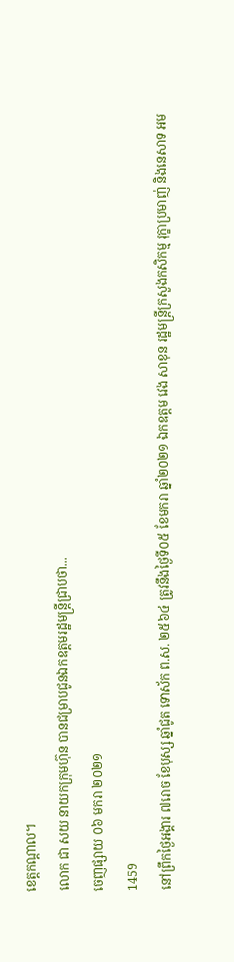ខេត្តកណ្តាល។
លោក ជា សយ នាយកក្រុមហ៊ុន បានជម្រាបជូនឯកឧត្តមរដ្ឋមន្រ្តីជ្រាបថា...
ចេញផ្សាយ ០៦ មករា ២០២១
1459
នៅព្រឹកថ្ងៃអង្គារ ៧រោច ខែបុស្ស ឆ្នាំជូត ទោស័ក ព.ស. ២៥៦៤ ត្រូវនឹងថ្ងៃទី០៥ ខែមករា ឆ្នាំ២០២១ ឯកឧត្តម វេង សាខុន រដ្ឋមន្រ្តីក្រសួងកសិកម្ម រុក្ខាប្រមាញ់ និងនេសាទ អម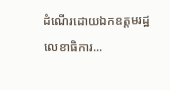ដំណើរដោយឯកឧត្តមរដ្ឋលេខាធិការ...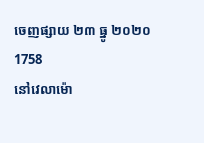ចេញផ្សាយ ២៣ ធ្នូ ២០២០
1758
នៅវេលាម៉ោ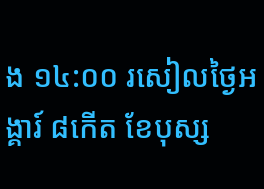ង ១៤:០០ រសៀលថ្ងៃអង្គារ៍ ៨កើត ខែបុស្ស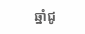ឆ្នាំជូ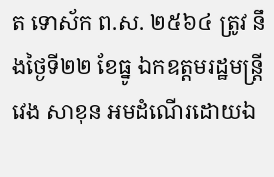ត ទោស័ក ព.ស. ២៥៦៤ ត្រូវ នឹងថ្ងៃទី២២ ខែធ្នូ ឯកឧត្តមរដ្ឋមន្ត្រី វេង សាខុន អមដំណើរដោយឯ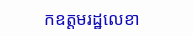កឧត្តមរដ្ឋលេខា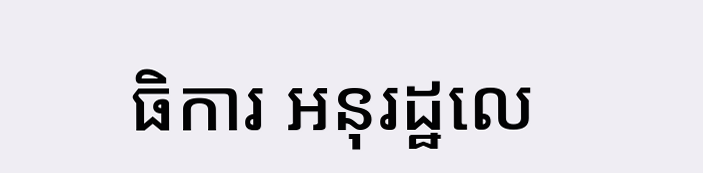ធិការ អនុរដ្ឋលេ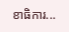ខាធិការ...